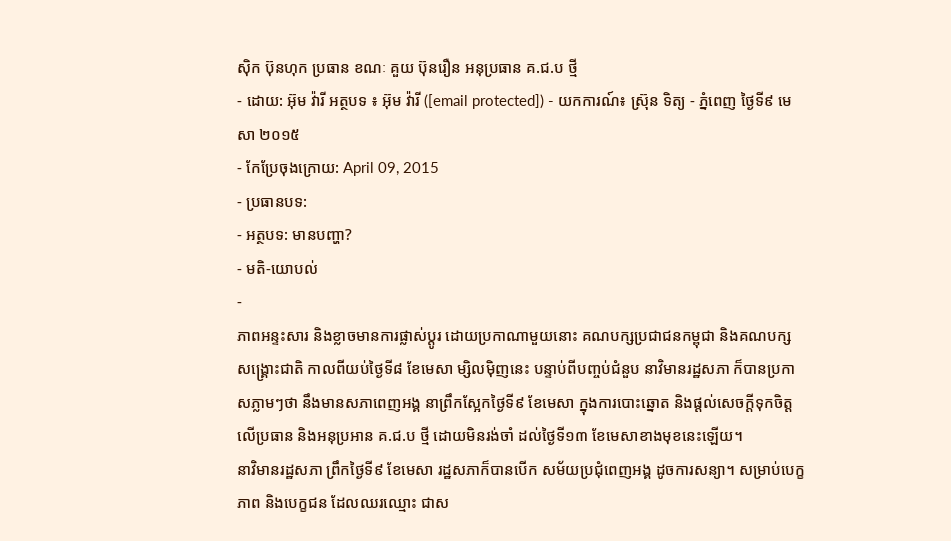ស៊ិក ប៊ុនហុក ប្រធាន ខណៈ គួយ ប៊ុនរឿន អនុប្រធាន គ.ជ.ប ថ្មី
- ដោយ: អ៊ុម វ៉ារី អត្ថបទ ៖ អ៊ុម វ៉ារី ([email protected]) - យកការណ៍៖ ស្រ៊ុន ទិត្យ - ភ្នំពេញ ថ្ងៃទី៩ មេសា ២០១៥
- កែប្រែចុងក្រោយ: April 09, 2015
- ប្រធានបទ:
- អត្ថបទ: មានបញ្ហា?
- មតិ-យោបល់
-
ភាពអន្ទះសារ និងខ្លាចមានការផ្លាស់ប្តូរ ដោយប្រកាណាមួយនោះ គណបក្សប្រជាជនកម្ពុជា និងគណបក្សសង្គ្រោះជាតិ កាលពីយប់ថ្ងៃទី៨ ខែមេសា ម្សិលម៉ិញនេះ បន្ទាប់ពីបញ្ចប់ជំនួប នាវិមានរដ្ឋសភា ក៏បានប្រកាសភ្លាមៗថា នឹងមានសភាពេញអង្គ នាព្រឹកស្អែកថ្ងៃទី៩ ខែមេសា ក្នុងការបោះឆ្នោត និងផ្តល់សេចក្តីទុកចិត្ត លើប្រធាន និងអនុប្រអាន គ.ជ.ប ថ្មី ដោយមិនរង់ចាំ ដល់ថ្ងៃទី១៣ ខែមេសាខាងមុខនេះឡើយ។
នាវិមានរដ្ឋសភា ព្រឹកថ្ងៃទី៩ ខែមេសា រដ្ឋសភាក៏បានបើក សម័យប្រជុំពេញអង្គ ដូចការសន្យា។ សម្រាប់បេក្ខភាព និងបេក្ខជន ដែលឈរឈ្មោះ ជាស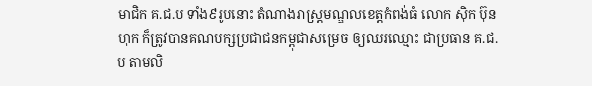មាជិក គ.ជ.ប ទាំង៩រូបនោះ តំណាងរាស្រ្តមណ្ឌលខេត្តកំពង់ធំ លោក ស៊ិក ប៊ុនហុក ក៏ត្រូវបានគណបក្សប្រជាជនកម្ពុជាសម្រេច ឲ្យឈរឈ្មោះ ជាប្រធាន គ.ជ.ប តាមលិ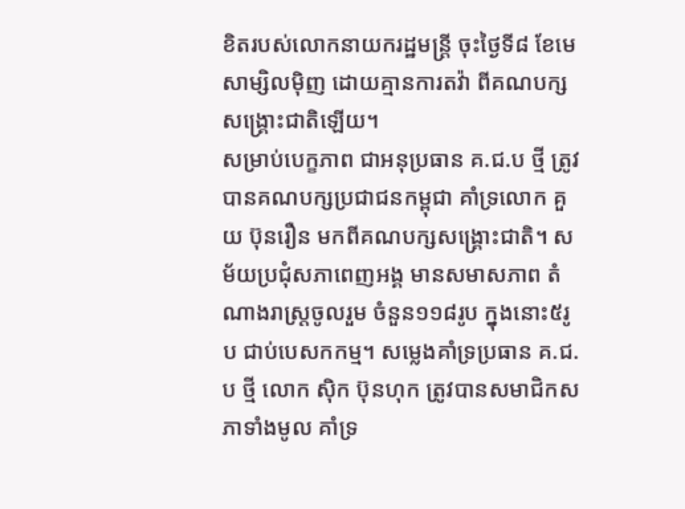ខិតរបស់លោកនាយករដ្ឋមន្រ្តី ចុះថ្ងៃទី៨ ខែមេសាម្សិលម៉ិញ ដោយគ្មានការតវ៉ា ពីគណបក្សសង្គ្រោះជាតិឡើយ។
សម្រាប់បេក្ខភាព ជាអនុប្រធាន គ.ជ.ប ថ្មី ត្រូវបានគណបក្សប្រជាជនកម្ពុជា គាំទ្រលោក គួយ ប៊ុនរឿន មកពីគណបក្សសង្រ្គោះជាតិ។ សម័យប្រជុំសភាពេញអង្គ មានសមាសភាព តំណាងរាស្រ្តចូលរួម ចំនួន១១៨រូប ក្នុងនោះ៥រូប ជាប់បេសកកម្ម។ សម្លេងគាំទ្រប្រធាន គ.ជ.ប ថ្មី លោក ស៊ិក ប៊ុនហុក ត្រូវបានសមាជិកសភាទាំងមូល គាំទ្រ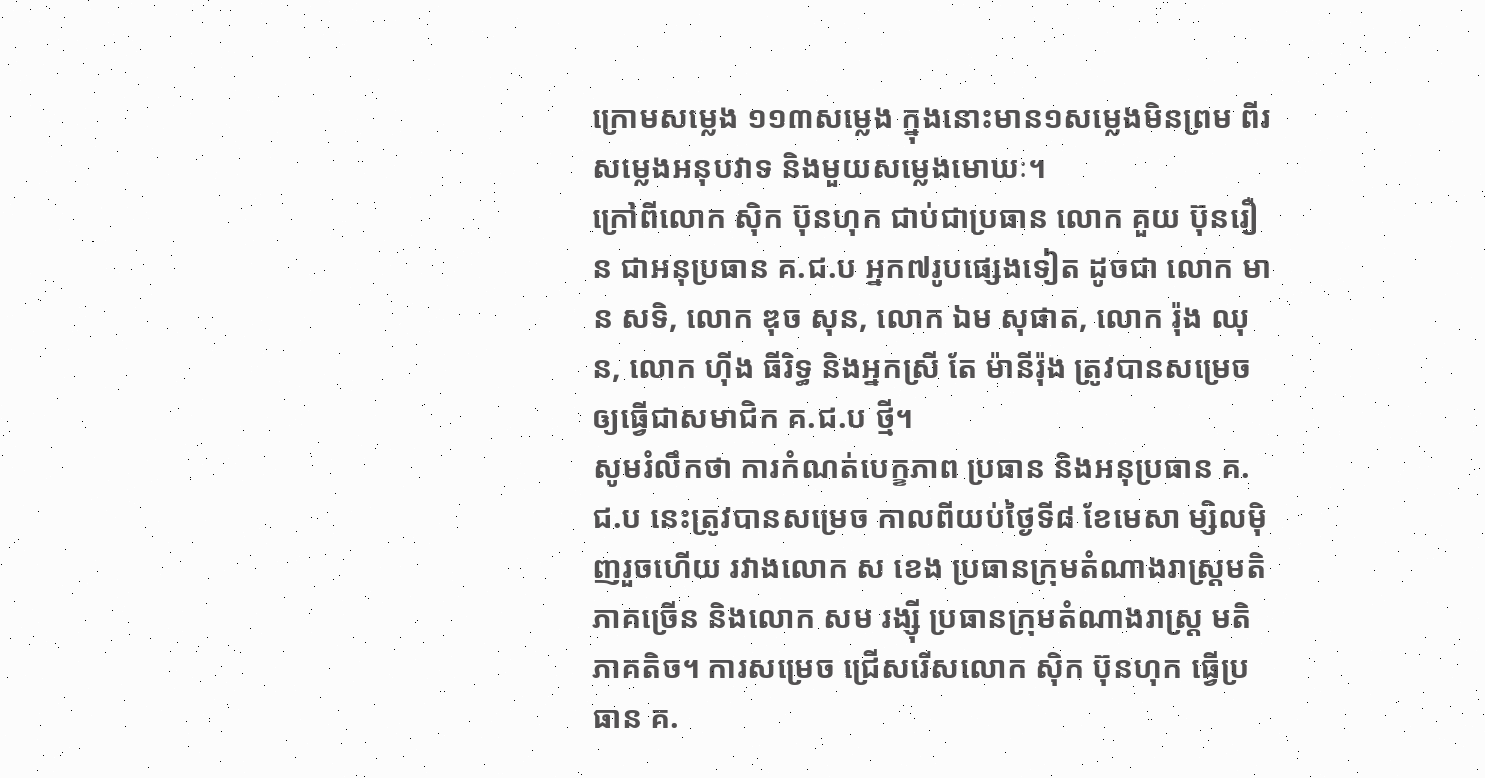ក្រោមសម្លេង ១១៣សម្លេង ក្នុងនោះមាន១សម្លេងមិនព្រម ពីរសម្លេងអនុបវាទ និងមួយសម្លេងមោឃៈ។
ក្រៅពីលោក ស៊ិក ប៊ុនហុក ជាប់ជាប្រធាន លោក គួយ ប៊ុនរឿន ជាអនុប្រធាន គ.ជ.ប អ្នក៧រូបផ្សេងទៀត ដូចជា លោក មាន សទិ, លោក ឌុច សុន, លោក ឯម សុផាត, លោក រ៉ុង ឈុន, លោក ហ៊ីង ធីរិទ្ធ និងអ្នកស្រី តែ ម៉ានីរ៉ុង ត្រូវបានសម្រេច ឲ្យធ្វើជាសមាជិក គ.ជ.ប ថ្មី។
សូមរំលឹកថា ការកំណត់បេក្ខភាព ប្រធាន និងអនុប្រធាន គ.ជ.ប នេះត្រូវបានសម្រេច កាលពីយប់ថ្ងៃទី៨ ខែមេសា ម្សិលម៉ិញរួចហើយ រវាងលោក ស ខេង ប្រធានក្រុមតំណាងរាស្រ្តមតិភាគច្រើន និងលោក សម រង្ស៊ី ប្រធានក្រុមតំណាងរាស្រ្ត មតិភាគតិច។ ការសម្រេច ជ្រើសរើសលោក ស៊ិក ប៊ុនហុក ធ្វើប្រធាន គ.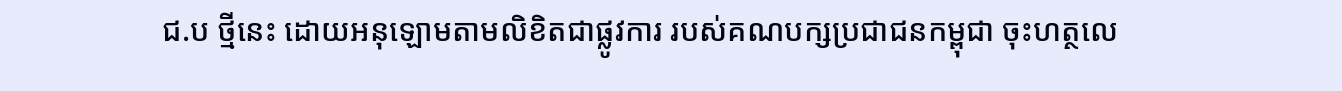ជ.ប ថ្មីនេះ ដោយអនុឡោមតាមលិខិតជាផ្លូវការ របស់គណបក្សប្រជាជនកម្ពុជា ចុះហត្ថលេ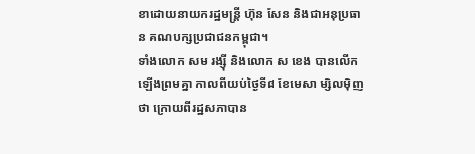ខាដោយនាយករដ្ឋមន្រ្តី ហ៊ុន សែន និងជាអនុប្រធាន គណបក្សប្រជាជនកម្ពុជា។
ទាំងលោក សម រង្ស៊ី និងលោក ស ខេង បានលើកឡើងព្រមគ្នា កាលពីយប់ថ្ងៃទី៨ ខែមេសា ម្សិលម៉ិញថា ក្រោយពីរដ្ឋសភាបាន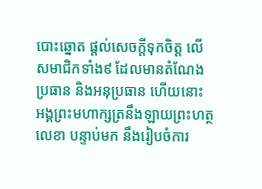បោះឆ្នោត ផ្តល់សេចក្តីទុកចិត្ត លើសមាជិកទាំង៩ ដែលមានតំណែងប្រធាន និងអនុប្រធាន ហើយនោះ អង្គព្រះមហាក្សត្រនឹងឡាយព្រះហត្ថលេខា បន្ទាប់មក នឹងរៀបចំការ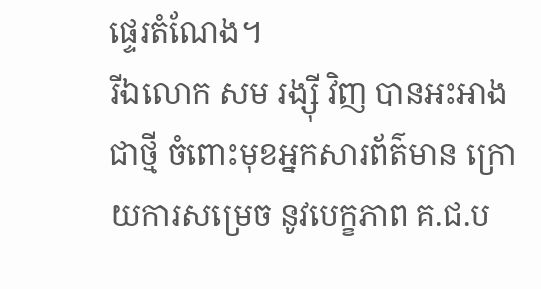ផ្ទេរតំណែង។
រីឯលោក សម រង្ស៊ី វិញ បានអះអាងជាថ្មី ចំពោះមុខអ្នកសារព័ត៌មាន ក្រោយការសម្រេច នូវបេក្ខភាព គ.ជ.ប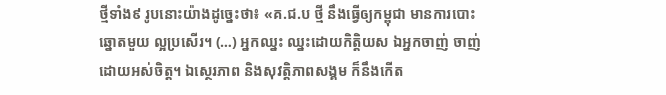ថ្មីទាំង៩ រូបនោះយ៉ាងដូច្នេះថា៖ «គ.ជ.ប ថ្មី នឹងធ្វើឲ្យកម្ពុជា មានការបោះឆ្នោតមួយ ល្អប្រសើរ។ (…) អ្នកឈ្នះ ឈ្នះដោយកិត្តិយស ឯអ្នកចាញ់ ចាញ់ដោយអស់ចិត្ត។ ឯស្ថេរភាព និងសុវត្តិភាពសង្គម ក៏នឹងកើត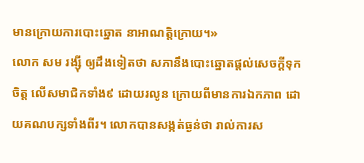មានក្រោយការបោះឆ្នោត នាអាណត្តិក្រោយ។»
លោក សម រង្ស៊ី ឲ្យដឹងទៀតថា សភានឹងបោះឆ្នោតផ្តល់សេចក្តីទុកចិត្ត លើសមាជិកទាំង៩ ដោយរលូន ក្រោយពីមានការឯកភាព ដោយគណបក្សទាំងពីរ។ លោកបានសង្កត់ធ្ងន់ថា រាល់ការស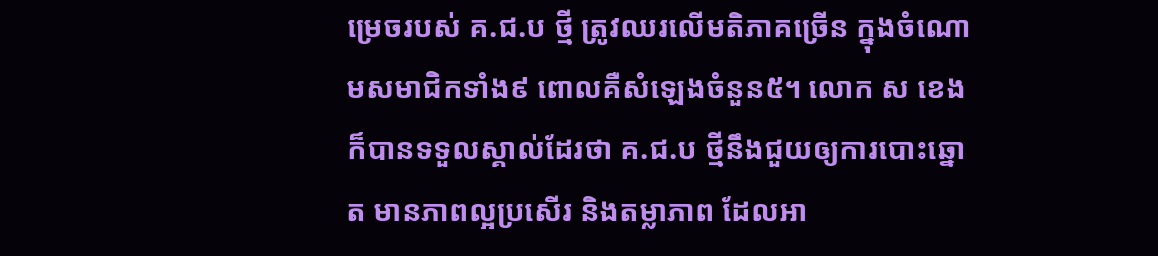ម្រេចរបស់ គ.ជ.ប ថ្មី ត្រូវឈរលើមតិភាគច្រើន ក្នុងចំណោមសមាជិកទាំង៩ ពោលគឺសំឡេងចំនួន៥។ លោក ស ខេង ក៏បានទទួលស្គាល់ដែរថា គ.ជ.ប ថ្មីនឹងជួយឲ្យការបោះឆ្នោត មានភាពល្អប្រសើរ និងតម្លាភាព ដែលអា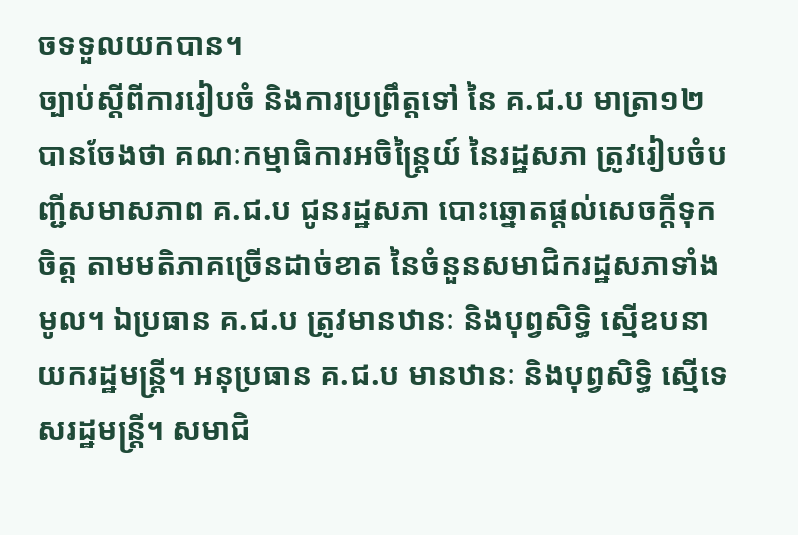ចទទួលយកបាន។
ច្បាប់ស្តីពីការរៀបចំ និងការប្រព្រឹត្តទៅ នៃ គ.ជ.ប មាត្រា១២ បានចែងថា គណៈកម្មាធិការអចិន្រ្តៃយ៍ នៃរដ្ឋសភា ត្រូវរៀបចំបញ្ជីសមាសភាព គ.ជ.ប ជូនរដ្ឋសភា បោះឆ្នោតផ្តល់សេចក្តីទុកចិត្ត តាមមតិភាគច្រើនដាច់ខាត នៃចំនួនសមាជិករដ្ឋសភាទាំងមូល។ ឯប្រធាន គ.ជ.ប ត្រូវមានឋានៈ និងបុព្វសិទ្ធិ ស្មើឧបនាយករដ្ឋមន្រ្តី។ អនុប្រធាន គ.ជ.ប មានឋានៈ និងបុព្វសិទ្ធិ ស្មើទេសរដ្ឋមន្រ្តី។ សមាជិ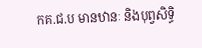កគ.ជ.ប មានឋានៈ និងបុព្វសិទ្ធិ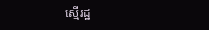ស្មើរដ្ឋ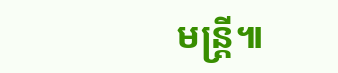មន្រ្តី៕